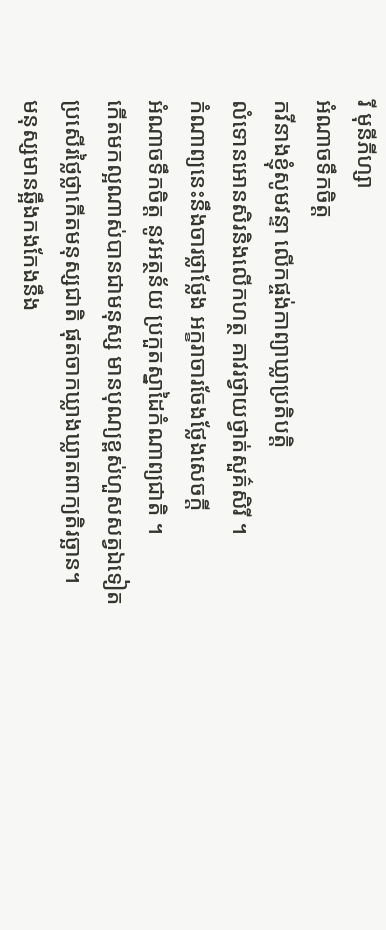រី មុនីភីហ្សា
អំណាចទឹកចិត្ត
កវីនាងខ្ញុំសូមវន្ទា លើកផ្ចង់កាព្យាឃ្លាប្រតិបតិ្ត
លំទោនអោនសិរនិងលើកហត្ថ គាវរថ្វាយថ្វាត់សួគ៌សិរី ។
កំណាព្យនេះនឹងចារថ្លាថ្លែង អក្ខរាចារចែងថ្លែងសេចក្តី
អំណាចទឹកចិត្ត នូវអត្ថន័យ ប្រកួតស្នាដៃកំណាព្យជាតិ ។
កើតមកល្អណាស់បានជាមនុស្ស មានបុណ្យខ្ពស់ហួសសត្វឯទៀត
ប្រសើរថ្លៃថ្លាកើតមនុស្សជាតិ ផុតចាកឃ្លាងឃ្លាតពាក្យតិរច្ឆាន។
មនុស្សមានឆ្អឹងកងកែងនឹង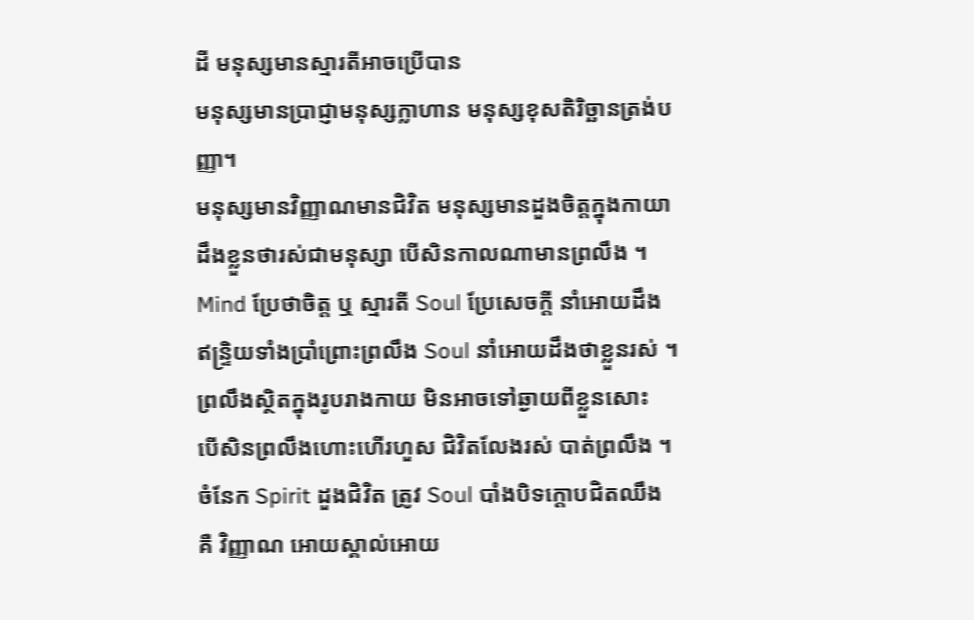ដី មនុស្សមានស្មារតីអាចប្រើបាន
មនុស្សមានប្រាជ្ញាមនុស្សក្លាហាន មនុស្សខុសតិរិច្ឆានត្រង់បញ្ញា។
មនុស្សមានវិញ្ញាណមានជិវិត មនុស្សមានដួងចិត្តក្នុងកាយា
ដឹងខ្លួនថារស់ជាមនុស្សា បើសិនកាលណាមានព្រលឹង ។
Mind ប្រែថាចិត្ត ឬ ស្មារតី Soul ប្រែសេចក្តី នាំអោយដឹង
ឥន្រ្ទិយទាំងប្រាំព្រោះព្រលឹង Soul នាំអោយដឹងថាខ្លួនរស់ ។
ព្រលឹងសិ្ថតក្នុងរូបរាងកាយ មិនអាចទៅឆ្ងាយពីខ្លួនសោះ
បើសិនព្រលឹងហោះហើរហួស ជិវិតលែងរស់ បាត់ព្រលឹង ។
ចំនែក Spirit ដួងជិវិត ត្រូវ Soul បាំងបិទក្តោបជិតឈឹង
គឺ វិញ្ញាណ អោយស្គាល់អោយ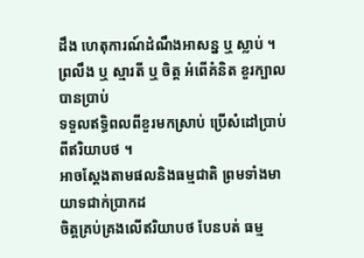ដឹង ហេតុការណ៍ដំណឹងអាសន្ន ឬ ស្លាប់ ។
ព្រលឹង ឬ ស្មារតី ឬ ចិត្ត អំពើគំនិត ខួរក្បាលបានប្រាប់
ទទួលឥទ្ធិពលពីខួរមកស្រាប់ ប្រើសំដៅប្រាប់ពីឥរិយាបថ ។
អាចស្តែងតាមផលនិងធម្មជាតិ ព្រមទាំងមាយាទជាក់ប្រាកដ
ចិត្តគ្រប់គ្រងលើឥរិយាបថ បែនបត់ ធម្ម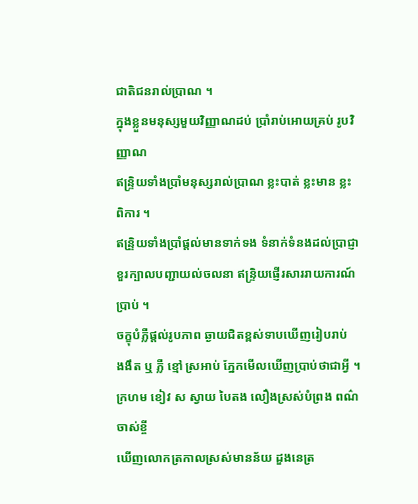ជាតិជនរាល់ប្រាណ ។
ក្នុងខ្លួនមនុស្សមួយវិញ្ញាណដប់ ប្រាំរាប់អោយគ្រប់ រូបវិញ្ញាណ
ឥន្រ្ទិយទាំងប្រាំមនុស្សរាល់ប្រាណ ខ្លះបាត់ ខ្លះមាន ខ្លះពិការ ។
ឥន្រិ្ទយទាំងប្រាំផ្តល់មានទាក់ទង ទំនាក់ទំនងដល់ប្រាជ្ញា
ខួរក្បាលបញ្ជាយល់ចលនា ឥន្ទ្រិយផ្ញើរសាររាយការណ៍ប្រាប់ ។
ចក្ខុបំភ្លឺផ្តល់រូបភាព ឆ្ងាយជិតខ្ពស់ទាបឃើញរៀបរាប់
ងងឹត ឬ ភ្លឺ ខ្មៅ ស្រអាប់ ភ្នែកមើលឃើញប្រាប់ថាជាអ្វី ។
ក្រហម ខៀវ ស ស្វាយ បៃតង លឿងស្រស់បំព្រង ពណ៌ចាស់ខ្ចី
ឃើញលោកត្រកាលស្រស់មានន័យ ដួងនេត្រ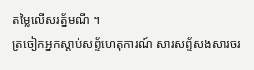តម្លៃលើសរត្ន័មណី ។
ត្រចៀកអ្នកស្តាប់សព្ទ័ហេតុការណ៍ សារសព្ទ័សងសារចរ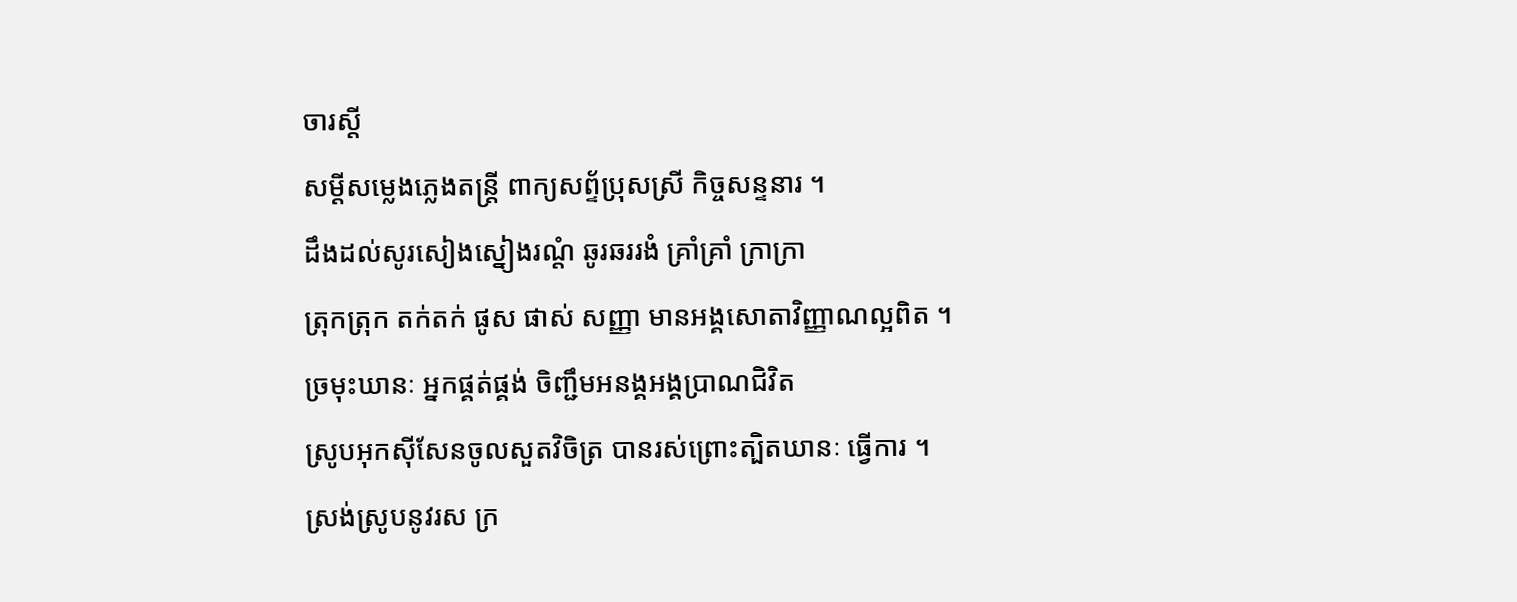ចារស្តី
សម្តីសម្លេងភ្លេងតន្រ្តី ពាក្យសព្ទ័ប្រុសស្រី កិច្ចសន្ទនារ ។
ដឹងដល់សូរសៀងស្នៀងរណ្តំ ឆូរឆររងំ គ្រាំគ្រាំ ក្រាក្រា
ត្រុកត្រុក តក់តក់ ផូស ផាស់ សញ្ញា មានអង្គសោតាវិញ្ញាណល្អពិត ។
ច្រមុះឃានៈ អ្នកផ្គត់ផ្គង់ ចិញ្ជឹមអនង្គអង្គប្រាណជិវិត
ស្រូបអុកស៊ីសែនចូលសួតវិចិត្រ បានរស់ព្រោះត្បិតឃានៈ ធ្វើការ ។
ស្រង់ស្រូបនូវរស ក្រ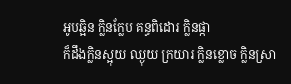អូបឆ្អិន ក្លិនក្លែប គន្ធពិដោរ ក្លិនផ្កា
ក៏ដឹងក្លិនស្អុយ ឈ្ងុយ ក្រយារ ក្លិនខ្លោច ក្លិនស្រា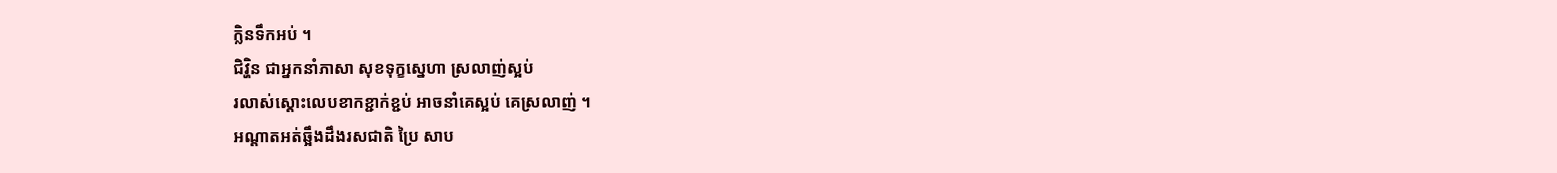ក្លិនទឹកអប់ ។
ជិវ្ហិន ជាអ្នកនាំភាសា សុខទុក្ខសេ្នហា ស្រលាញ់ស្អប់
រលាស់ស្តោះលេបខាកខ្ជាក់ខ្ជប់ អាចនាំគេស្អប់ គេស្រលាញ់ ។
អណ្តាតអត់ឆ្អឹងដឹងរសជាតិ ប្រៃ សាប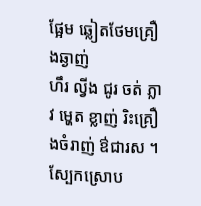ផ្អែម ឆ្លៀតថែមគ្រឿងឆ្ងាញ់
ហឹរ ល្វីង ជូរ ចត់ ភ្លាវ ម្ហេត ខ្លាញ់ រិះគ្រឿងចំរាញ់ ឳជារស ។
ស្បែកស្រោប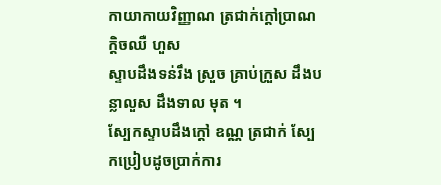កាយាកាយវិញ្ញាណ ត្រជាក់ក្តៅប្រាណ ក្តិចឈឺ ហួស
ស្ទាបដឹងទន់រឹង ស្រួច គ្រាប់ក្រួស ដឹងបន្លាលួស ដឹងទាល មុត ។
ស្បែកស្ទាបដឹងក្តៅ ឧណ្ណ ត្រជាក់ ស្បែកប្រៀបដូចប្រាក់ការ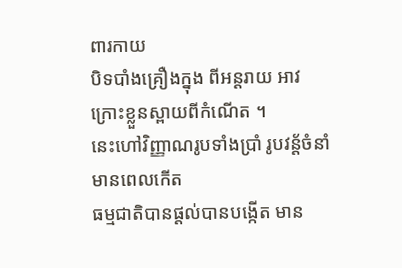ពារកាយ
បិទបាំងគ្រឿងក្នុង ពីអន្តរាយ អាវក្រោះខ្លួនស្ពាយពីកំណើត ។
នេះហៅវិញ្ញាណរូបទាំងប្រាំ រូបវន្ត័ចំនាំមានពេលកើត
ធម្មជាតិបានផ្តល់បានបង្កើត មាន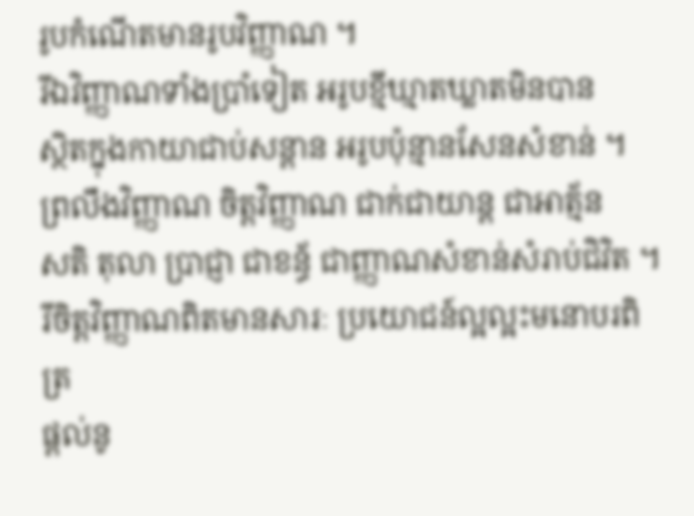រូបកំណើតមានរូបវិញ្ញាណ ។
រីឯវិញ្ញាណទាំងប្រាំទៀត អរូបខ្មីឃ្មាតឃ្លាតមិនបាន
ស្ថិតក្នុងកាយាជាប់សន្តាន អរូបប៉ុន្មានសែនសំខាន់ ។
ព្រលឹងវិញ្ញាណ ចិត្តវិញ្ញាណ ជាក់ជាយាន្ត ជាអាត្ម័ន
សតិ តុលា ប្រាជ្ញា ជាខន្ធ័ ជាញ្ញាណសំខាន់សំរាប់ជិវិត ។
រីចិត្តវិញ្ញាណពិតមានសារៈ ប្រយោជន៍ល្អល្អះមនោបរពិត្រ
ផ្តល់នូ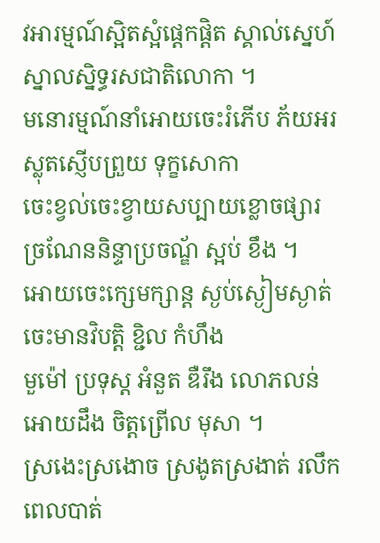វអារម្មណ៍ស្អិតស្អំផ្តេកផ្តិត ស្គាល់ស្នេហ៍ស្នាលស្និទ្ធរសជាតិលោកា ។
មនោរម្មណ៍នាំអោយចេះរំភើប ភ័យអរ ស្លុតស្ញើបព្រួយ ទុក្ខសោកា
ចេះខ្វល់ចេះខ្វាយសប្បាយខ្លោចផ្សារ ច្រណែននិន្ទាប្រចណ្ឌ័ ស្អប់ ខឹង ។
អោយចេះក្សេមក្សាន្ត ស្ងប់ស្ងៀមស្ងាត់ ចេះមានវិបត្តិ ខ្ជិល កំហឹង
មួម៉ៅ ប្រទុស្ត អំនួត ឌឺរឹង លោភលន់ អោយដឹង ចិត្តព្រើល មុសា ។
ស្រងេះស្រងោច ស្រងូតស្រងាត់ រលឹកពេលបាត់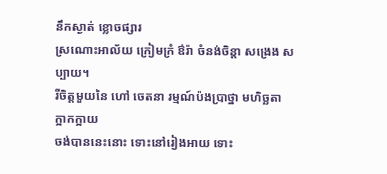នឹកស្ងាត់ ខ្លោចផ្សារ
ស្រណោះអាល័យ ក្រៀមក្រំ ឳរ៉ា ចំនង់ចិន្តា សង្រេង សប្បាយ។
រីចិត្តមួយនៃ ហៅ ចេតនា រម្មណ៍ប៉ងប្រាថ្នា មហិច្ឆតា ក្អាកក្អាយ
ចង់បាននេះនោះ ទោះនៅរៀងអាយ ទោះ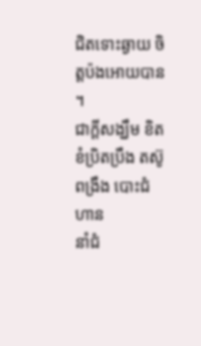ជិតទោះឆ្ងាយ ចិត្តប៉ងអោយបាន ។
ជាក្តីសង្ឃឹម ខិតខំប្រិតប្រឹង តស៊ូ ពង្រឹង បោះជំហាន
នាំជំ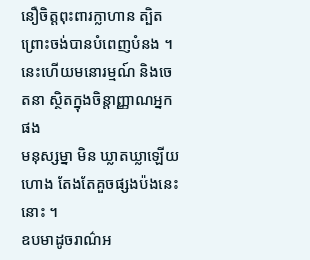នឿចិត្តពុះពារក្លាហាន ត្បិតព្រោះចង់បានបំពេញបំនង ។
នេះហើយមនោរម្មណ៍ និងចេតនា ស្ថិតក្នុងចិន្តាញ្ញាណអ្នកផង
មនុស្សម្នា មិន ឃ្លាតឃ្លាឡើយហោង តែងតែគួចផ្សងប៉ងនេះ នោះ ។
ឧបមាដូចរាណ៌អ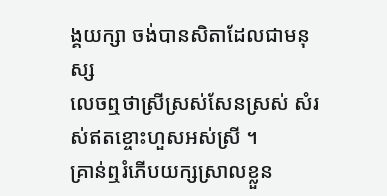ង្គយក្សា ចង់បានសិតាដែលជាមនុស្ស
លេចឮថាស្រីស្រស់សែនស្រស់ សំរស់ឥតខ្ចោះហួសអស់ស្រី ។
គ្រាន់ឮរំភើបយក្សស្រាលខ្លួន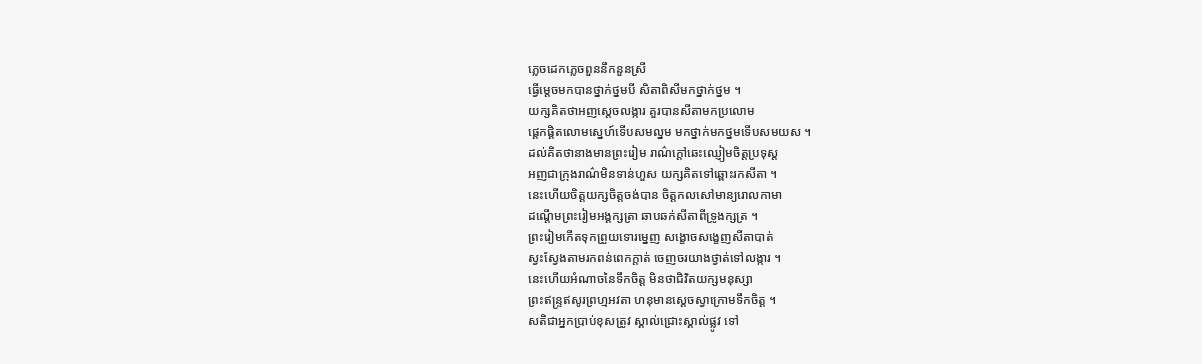ភ្លេចដេកភ្លេចពួននឹកនួនស្រី
ធ្វើម្តេចមកបានថ្នាក់ថ្នមបី សិតាពិសីមកថ្នាក់ថ្នម ។
យក្សគិតថាអញស្តេចលង្ការ គួរបានសីតាមកប្រលោម
ផ្តេកផ្តិតលោមស្នេហ៍ទើបសមល្នម មកថ្នាក់មកថ្នមទើបសមយស ។
ដល់គិតថានាងមានព្រះរៀម រាណ៌ក្តៅឆេះឈ្ញៀមចិត្តប្រទុស្ត
អញជាក្រុងរាណ៌មិនទាន់ហួស យក្សគិតទៅឆ្ពោះរកសីតា ។
នេះហើយចិត្តយក្សចិត្តចង់បាន ចិត្តកលសៅមាន្យរោលកាមា
ដណ្តើមព្រះរៀមអង្គក្សត្រា ឆាបឆក់សីតាពីទ្រូងក្សត្រ ។
ព្រះរៀមកើតទុកព្រួយទោរម្នេញ សង្ខោចសង្ខេញសីតាបាត់
ស្វះស្វែងតាមរកពន់ពេកក្តាត់ ចេញចរយាងថ្វាត់ទៅលង្ការ ។
នេះហើយអំណាចនៃទឹកចិត្ត មិនថាជិវិតយក្សមនុស្សា
ព្រះឥន្រ្ទឥសូរព្រហ្មអវតា ហនុមានស្តេចស្វាក្រោមទឹកចិត្ត ។
សតិជាអ្នកប្រាប់ខុសត្រូវ ស្គាល់ជ្រោះស្គាល់ផ្លូវ ទៅ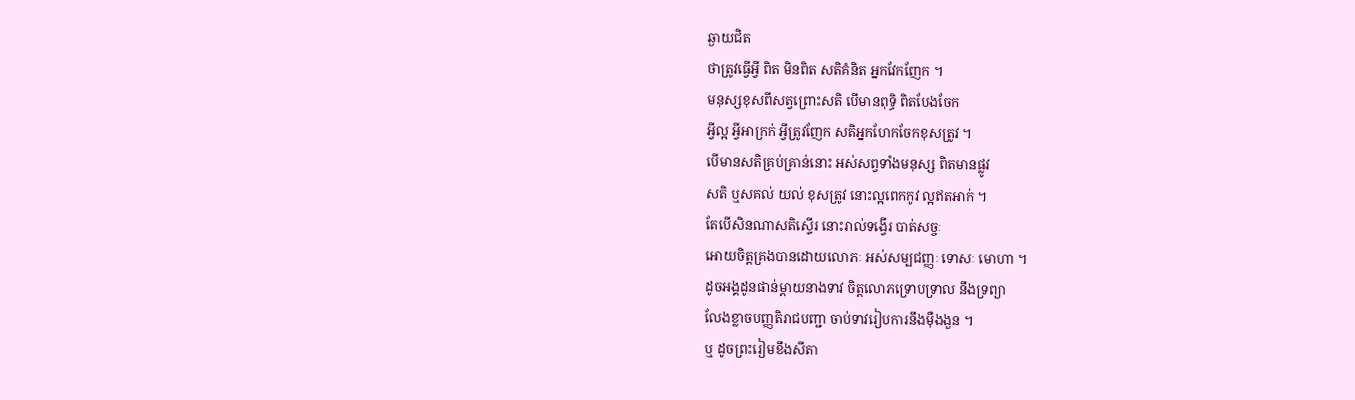ឆ្ងាយជិត
ថាត្រូវធ្វើអ្វី ពិត មិនពិត សតិគំនិត អ្នកវែកញែក ។
មនុស្សខុសពីសត្វព្រោះសតិ បើមានពុទ្ធិ ពិតបែងចែក
អ្វីល្អ អ្វីអាក្រក់ អ្វីត្រូវញែក សតិអ្នកហែកចែកខុសត្រូវ ។
បើមានសតិគ្រប់គ្រាន់នោះ អស់សព្វទាំងមនុស្ស ពិតមានផ្លូវ
សតិ ឬសគល់ យល់ ខុសត្រូវ នោះល្អពេកកូវ ល្អឥតអាក់ ។
តែបើសិនណាសតិស្ទើរ នោះរាល់ទង្វើរ បាត់សច្ចៈ
អោយចិត្តគ្រងបានដោយលោភៈ អស់សម្បជញ្ញៈ ទោសៈ មោហា ។
ដូចអង្គដូនផាន់ម្តាយនាងទាវ ចិត្តលោភទ្រោបទ្រាល នឹងទ្រព្យា
លែងខ្លាចបញ្ញតិរាជបញ្ជា ចាប់ទាវរៀបការនឹងម៉ឺងងួន ។
ឬ ដូចព្រះរៀមខឹងសីតា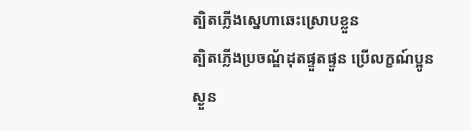ត្បិតភ្លើងស្នេហាឆេះស្រោបខ្លួន
ត្បិតភ្លើងប្រចណ្ឌ័ដុតផ្ទួតផ្ទួន ប្រើលក្ខណ៍ប្អូនស្ងួន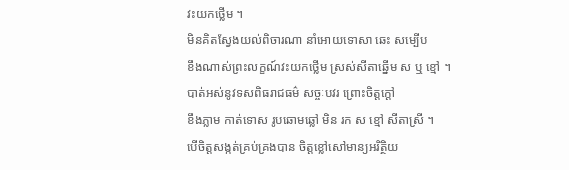វះយកថ្លើម ។
មិនគិតស្វែងយល់ពិចារណា នាំអោយទោសា ឆេះ សម្បើប
ខឹងណាស់ព្រះលក្ខណ៍វះយកថ្លើម ស្រស់សីតាឆ្នើម ស ឬ ខ្មៅ ។
បាត់អស់នូវទសពិធរាជធម៌ សច្ចៈបវរ ព្រោះចិត្តក្តៅ
ខឹងភ្លាម កាត់ទោស រូបឆោមឆ្លៅ មិន រក ស ខ្មៅ សីតាស្រី ។
បើចិត្តសង្កត់គ្រប់គ្រងបាន ចិត្តខ្លៅសៅមាន្យអរិត្ថិយ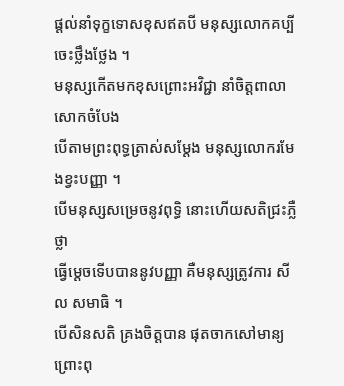ផ្តល់នាំទុក្ខទោសខុសឥតបី មនុស្សលោកគប្បីចេះថ្លឹងថ្លែង ។
មនុស្សកើតមកខុសព្រោះអវិជ្ជា នាំចិត្តពាលា សោកចំបែង
បើតាមព្រះពុទ្ធត្រាស់សម្តែង មនុស្សលោករមែងខ្វះបញ្ញា ។
បើមនុស្សសម្រេចនូវពុទ្ធិ នោះហើយសតិជ្រះភ្លឺថ្លា
ធ្វើម្តេចទើបបាននូវបញ្ញា គឺមនុស្សត្រូវការ សីល សមាធិ ។
បើសិនសតិ គ្រងចិត្តបាន ផុតចាកសៅមាន្យ ព្រោះពុ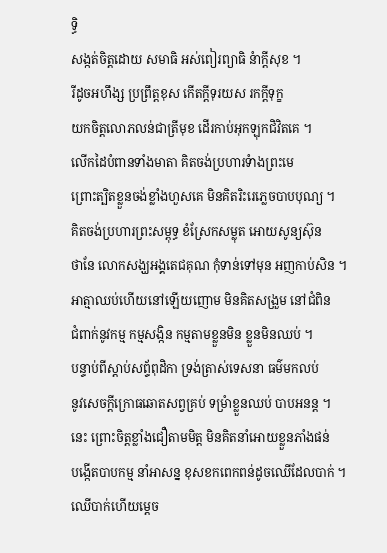ទ្ធិ
សង្កត់ចិត្តដោយ សមាធិ អស់ពៀរព្យាធិ នំាក្តីសុខ ។
រីដូចអហឹង្ស ប្រព្រឹត្តខុស កើតក្តីទុរយស រកក្តីទុក្ខ
យកចិត្តលោភលន់ជាត្រីមុខ ដើរកាប់អុកឡុកជិវិតគេ ។
លើកដៃបំពានទាំងមាតា គិតចង់ប្រហារទំាងព្រះមេ
ព្រោះត្បិតខ្លួនចង់ខ្លាំងហួសគេ មិនគិតរិះរេភ្លេចបាបបុណ្យ ។
គិតចង់ប្រហារព្រះសម្ពុទ្ធ ខំស្រែកសម្លុត អោយសូន្យស៊ុន
ថានែ លោកសង្ឃអង្គតេជគុណ កុំទាន់ទៅមុន អញកាប់សិន ។
អាត្មាឈប់ហើយនៅឡើយញោម មិនគិតសង្រួម នៅជំពិន
ជំពាក់នូវកម្ម កម្មសង្កិន កម្មតាមខ្លួនមិន ខ្លួនមិនឈប់ ។
បន្ទាប់ពីស្តាប់សព្ទ័ពុដិកា ទ្រង់ត្រាស់ទេសនា ធម៌មកលប់
នូវសេចក្តីក្រោធឆោតសព្វគ្រប់ ទម្រំាខ្លួនឈប់ បាបអនន្ត ។
នេះ ព្រោះចិត្តខ្លាំងជឿតាមមិត្ត មិនគិតនាំអោយខ្លួនភាំងផន់
បង្កើតបាបកម្ម នាំអាសន្ន ខុសខកពេកពន់ដូចឈើដែលបាក់ ។
ឈើបាក់ហើយម្តេច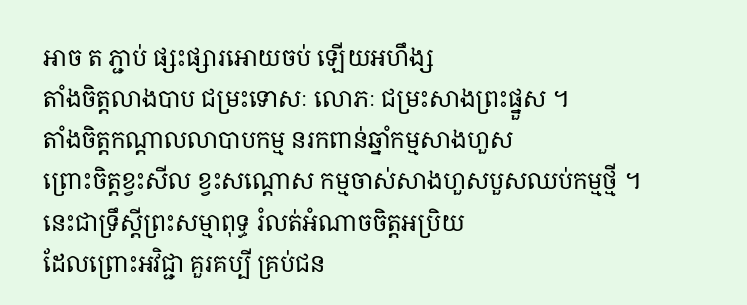អាច ត ភ្ជាប់ ផ្សះផ្សារអោយចប់ ឡើយអហឹង្ស
តាំងចិត្តលាងបាប ជម្រះទោសៈ លោភៈ ជម្រះសាងព្រះផ្នួស ។
តាំងចិត្តកណ្តាលលាបាបកម្ម នរកពាន់ឆ្នាំកម្មសាងហួស
ព្រោះចិត្តខ្វះសីល ខ្វះសណ្តោស កម្មចាស់សាងហួសបួសឈប់កម្មថ្មី ។
នេះជាទ្រឹស្តីព្រះសម្មាពុទ្ធ រំលត់អំណាចចិត្តអប្រិយ
ដែលព្រោះអវិជ្ជា គួរគប្បី គ្រប់ជន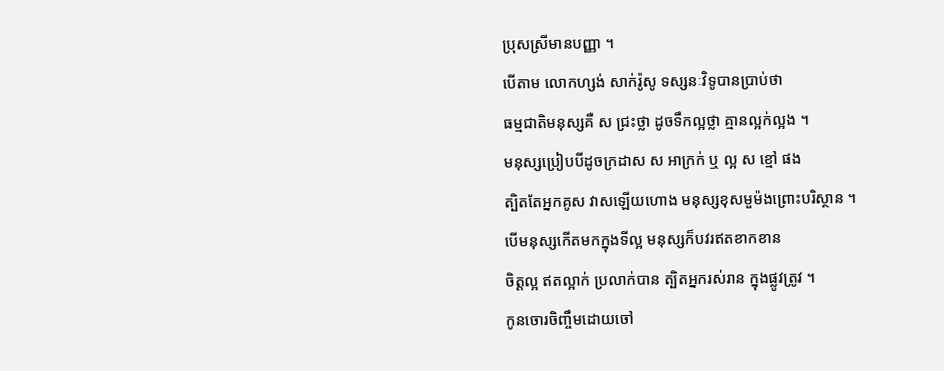ប្រុសស្រីមានបញ្ញា ។
បើតាម លោកហ្សង់ សាក់រ៉ូសូ ទស្សនៈវិទូបានប្រាប់ថា
ធម្មជាតិមនុស្សគឺ ស ជ្រះថ្លា ដូចទឹកល្អថ្លា គ្មានល្អក់ល្អង ។
មនុស្សប្រៀបបីដូចក្រដាស ស អាក្រក់ ឬ ល្អ ស ខ្មៅ ផង
ត្បិតតែអ្នកគូស វាសឡើយហោង មនុស្សខុសមួម៉ងព្រោះបរិស្ថាន ។
បើមនុស្សកើតមកក្នុងទីល្អ មនុស្សក៏បវរឥតខាកខាន
ចិត្តល្អ ឥតល្អាក់ ប្រលាក់បាន ត្បិតអ្នករស់រាន ក្នុងផ្លូវត្រូវ ។
កូនចោរចិញ្ចឹមដោយចៅ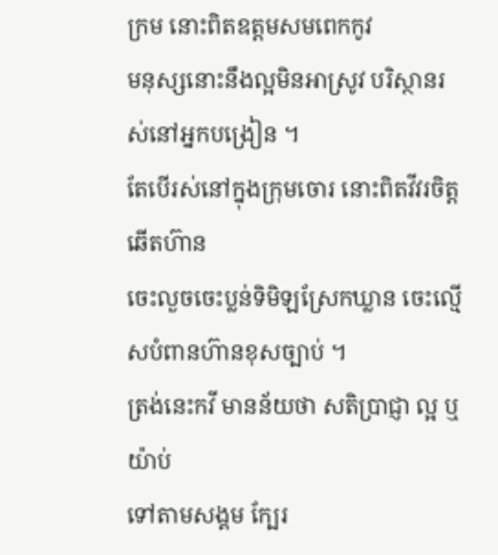ក្រម នោះពិតឧត្តមសមពេកកូវ
មនុស្សនោះនឹងល្អមិនអាស្រូវ បរិស្ថានរស់នៅអ្នកបង្រៀន ។
តែបើរស់នៅក្នុងក្រុមចោរ នោះពិតវីវរចិត្តឆើតហ៊ាន
ចេះលួចចេះប្លន់ទិមិឡស្រែកឃ្លាន ចេះល្មើសបំពានហ៊ានខុសច្បាប់ ។
ត្រង់នេះកវី មានន័យថា សតិប្រាជ្ញា ល្អ ឬ យ៉ាប់
ទៅតាមសង្គម ក្បែរ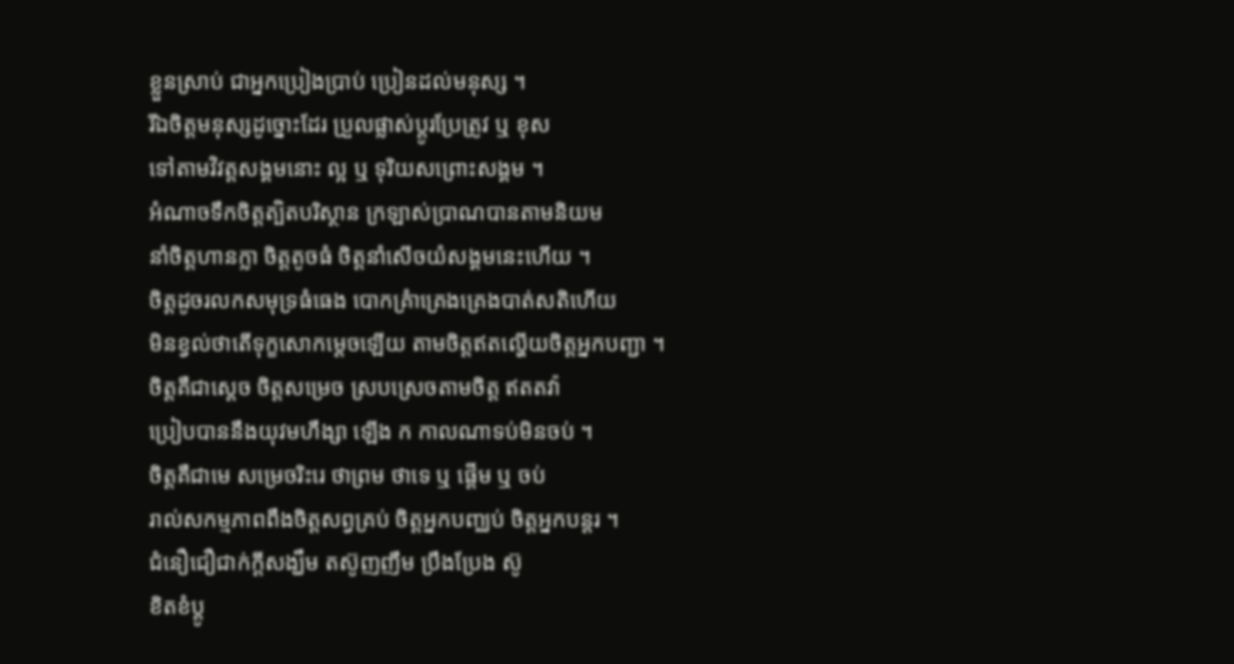ខ្លួនស្រាប់ ជាអ្នកប្រៀងប្រាប់ ប្រៀនដល់មនុស្ស ។
រីឯចិត្តមនុស្សដូច្នោះដែរ ប្រួលផ្លាស់ប្តូរប្រែត្រូវ ឬ ខុស
ទៅតាមវិវត្តសង្គមនោះ ល្អ ឬ ទុរិយសព្រោះសង្គម ។
អំណាចទឹកចិត្តត្បិតបរិស្ថាន ក្រឡាស់ប្រាណបានតាមនិយម
នាំចិត្តហានក្លា ចិត្តតូចធំ ចិត្តនាំសើចយំសង្គមនេះហើយ ។
ចិត្តដូចរលកសមុទ្រធំធេង បោកគ្រំាគ្រេងគ្រេងបាត់សតិហើយ
មិនខ្វល់ថាតើទុក្ខសោកម្តេចឡើយ តាមចិត្តឥតល្ហើយចិត្តអ្នកបញ្ជា ។
ចិត្តគឺជាស្តេច ចិត្តសម្រេច ស្របស្រេចតាមចិត្ត ឥតតវ៉ា
ប្រៀបបាននឹងយុវមហឹង្សា ឡើង ក កាលណាទប់មិនចប់ ។
ចិត្តគឺជាមេ សម្រេចរិះរេ ថាព្រម ថាទេ ឬ ផ្តើម ឬ ចប់
រាល់សកម្មភាពពឹងចិត្តសព្វគ្រប់ ចិត្តអ្នកបញ្ឈប់ ចិត្តអ្នកបន្តរ ។
ជំនឿជឿជាក់ក្តីសង្ឃឹម តស៊ូញញឹម ប្រឹងប្រែង ស៊ូ
ខិតខំប្តូ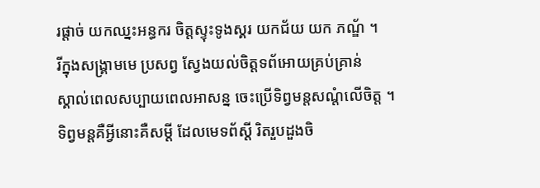រផ្តាច់ យកឈ្នះអន្ធករ ចិត្តស្ទុះទូងស្គរ យកជ័យ យក ភណ្ឌ័ ។
រីក្នុងសង្រ្គាមមេ ប្រសព្វ ស្វែងយល់ចិត្តទព័អោយគ្រប់គ្រាន់
ស្គាល់ពេលសប្បាយពេលអាសន្ន ចេះប្រើទិព្វមន្តសណ្តំលើចិត្ត ។
ទិព្វមន្តគឺអ្វីនោះគឺសម្តី ដែលមេទព័ស្តី រិតរួបដួងចិ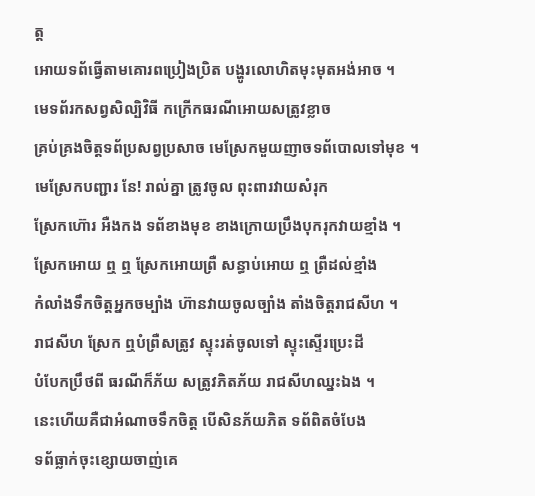ត្ត
អោយទព័ធ្វើតាមគោរពប្រៀងប្រិត បង្ហូរលោហិតមុះមុតអង់អាច ។
មេទព័រកសព្វសិល្បិវិធី កក្រើកធរណីអោយសត្រូវខ្លាច
គ្រប់គ្រងចិត្តទព័ប្រសព្វប្រសាច មេស្រែកមួយញាចទព័បោលទៅមុខ ។
មេស្រែកបញ្ជារ នែ! រាល់គ្នា ត្រូវចូល ពុះពារវាយសំរុក
ស្រែកហ៊ោរ អឺងកង ទព័ខាងមុខ ខាងក្រោយប្រឹងបុករុកវាយខ្មាំង ។
ស្រែកអោយ ឮ ឮ ស្រែកអោយព្រឺ សន្ធាប់អោយ ឮ ព្រឺដល់ខ្មាំង
កំលាំងទឹកចិត្តអ្នកចម្បាំង ហ៊ានវាយចូលច្បាំង តាំងចិត្តរាជសីហ ។
រាជសីហ ស្រែក ឮបំព្រឺសត្រូវ ស្ទុះរត់ចូលទៅ ស្ទុះស្ទើរប្រេះដី
បំបែកប្រឹថពី ធរណីក៏ភ័យ សត្រូវភិតភ័យ រាជសីហឈ្នះឯង ។
នេះហើយគឺជាអំណាចទឹកចិត្ត បើសិនភ័យភិត ទព័ពិតចំបែង
ទព័ធ្លាក់ចុះខ្សោយចាញ់គេ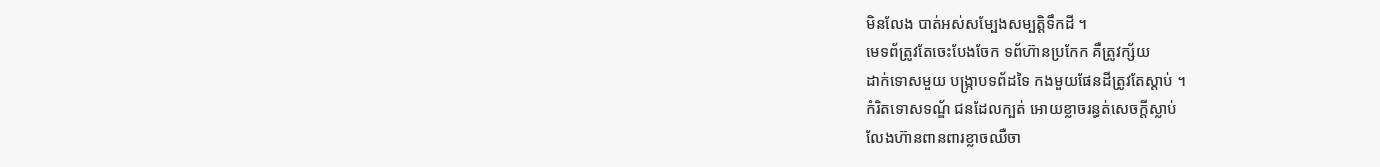មិនលែង បាត់អស់សម្បែងសម្បត្តិទឹកដី ។
មេទព័ត្រូវតែចេះបែងចែក ទព័ហ៊ានប្រកែក គឺត្រូវក្ស័យ
ដាក់ទោសមួយ បង្រ្កាបទព័ដទៃ កងមួយផែនដីត្រូវតែស្តាប់ ។
កំរិតទោសទណ្ឌ័ ជនដែលក្បត់ អោយខ្លាចរន្ធត់សេចក្តីស្លាប់
លែងហ៊ានពានពារខ្លាចឈឺចា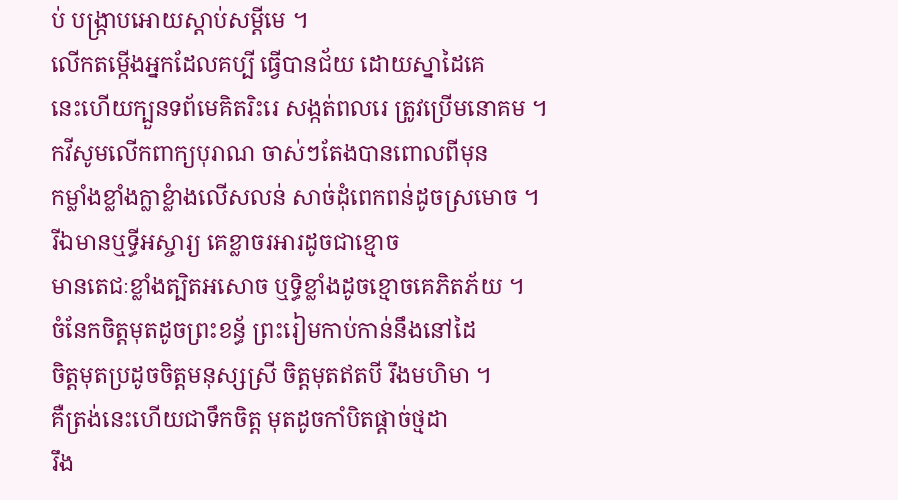ប់ បង្រ្កាបអោយស្តាប់សម្តីមេ ។
លើកតម្កើងអ្នកដែលគប្បី ធ្វើបានជ័យ ដោយស្នាដៃគេ
នេះហើយក្បួនទព័មេគិតរិះរេ សង្កត់ពលរេ ត្រូវប្រើមនោគម ។
កវីសូមលើកពាក្យបុរាណ ចាស់ៗតែងបានពោលពីមុន
កម្លាំងខ្លាំងក្លាខ្លំាងលើសលន់ សាច់ដុំពេកពន់ដូចស្រមោច ។
រីឯមានឬទ្ធីអស្ចារ្យ គេខ្លាចរអារដូចជាខ្មោច
មានតេជៈខ្លាំងត្បិតអសោច ឬទ្ធិខ្លាំងដូចខ្មោចគេភិតភ័យ ។
ចំនែកចិត្តមុតដូចព្រះខន្ធ័ ព្រះរៀមកាប់កាន់នឹងនៅដៃ
ចិត្តមុតប្រដូចចិត្តមនុស្សស្រី ចិត្តមុតឥតបី រឹងមហិមា ។
គឺត្រង់នេះហើយជាទឹកចិត្ត មុតដូចកាំបិតផ្តាច់ថ្មដា
រឹង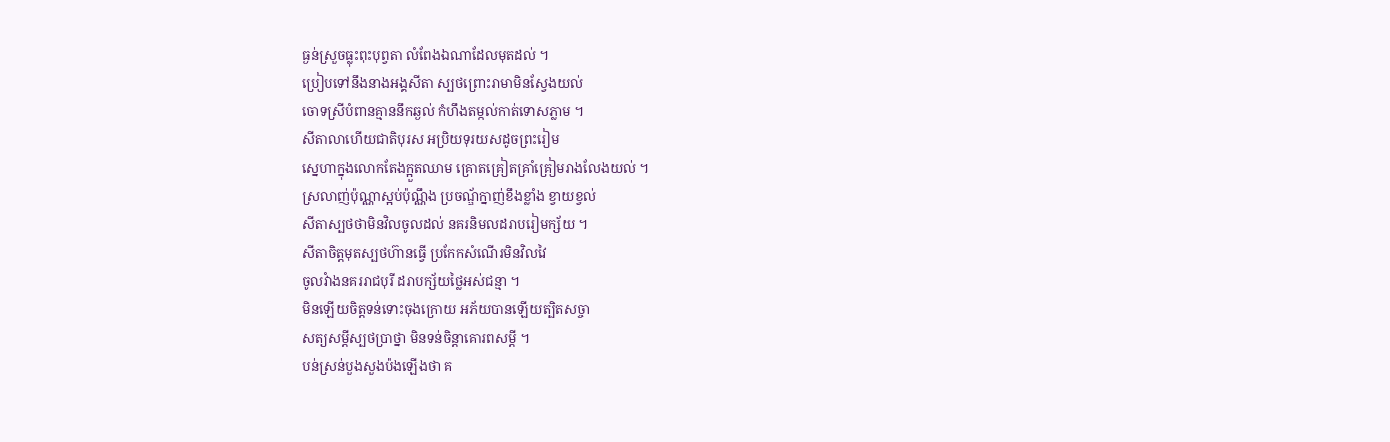ធ្ងន់ស្រួចធ្លុះពុះបុព្វតា លំពែងឯណាដែលមុតដល់ ។
ប្រៀបទៅនឹងនាងអង្គសីតា ស្បថព្រោះរាមាមិនស្វែងយល់
ចោទស្រីបំពានគ្មាននឹកឆ្ងល់ កំហឹងតម្កល់កាត់ទោសភ្លាម ។
សីតាលាហើយជាតិបុរស អប្រិយទុរយសដូចព្រះរៀម
ស្នេហាក្នុងលោកតែងក្អួតឈាម គ្រោតគ្រៀតគ្រាំគ្រៀមរាងលែងយល់ ។
ស្រលាញ់ប៉ុណ្ណាស្អប់ប៉ុណ្ណឹង ប្រចណ្ឌ័ក្នាញ់ខឹងខ្លាំង ខ្វាយខ្វល់
សីតាស្បថថាមិនវិលចូលដល់ នគរនិមលដរាបរៀមក្ស័យ ។
សីតាចិត្តមុតស្បថហ៊ានធ្វើ ប្រកែកសំណើរមិនវិលវៃ
ចូលវំាងនគររាជបុរី ដរាបក្ស័យថ្លៃអស់ជន្មា ។
មិនឡើយចិត្តទន់ទោះចុងក្រោយ អភ័យបានឡើយត្បិតសច្ចា
សត្យសម្តីស្បថប្រាថ្នា មិនទន់ចិន្តាគោរពសម្តី ។
បន់ស្រន់បួងសួងប៉ងឡើងថា គ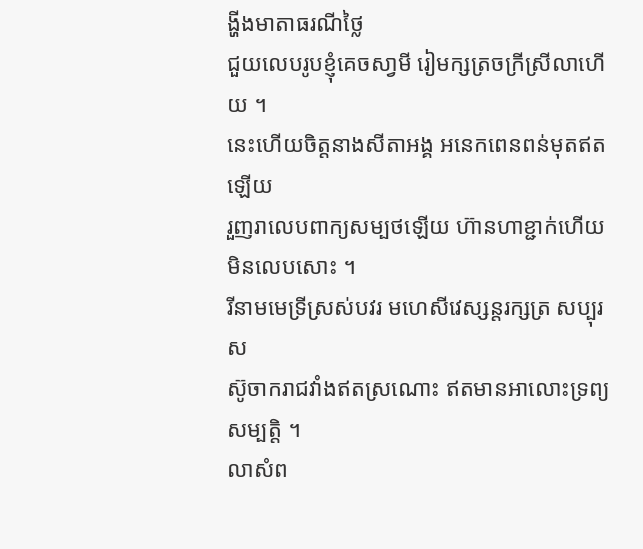ង្ហីងមាតាធរណីថ្លៃ
ជួយលេបរូបខ្ញុំគេចសា្វមី រៀមក្សត្រចក្រីស្រីលាហើយ ។
នេះហើយចិត្តនាងសីតាអង្គ អនេកពេនពន់មុតឥតឡើយ
រួញរាលេបពាក្យសម្បថឡើយ ហ៊ានហាខ្ជាក់ហើយមិនលេបសោះ ។
រីនាមមេទ្រីស្រស់បវរ មហេសីវេស្សន្តរក្សត្រ សប្បុរស
ស៊ូចាករាជវាំងឥតស្រណោះ ឥតមានអាលោះទ្រព្យសម្បត្តិ ។
លាសំព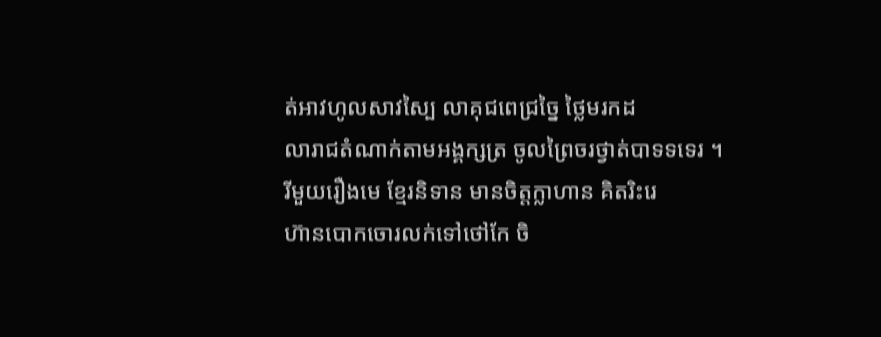ត់អាវហូលសាវស្បៃ លាគុជពេជ្រច្នៃ ថ្លៃមរកដ
លារាជតំណាក់តាមអង្គក្សត្រ ចូលព្រៃចរថ្វាត់បាទទទេរ ។
រីមួយរឿងមេ ខ្មែរនិទាន មានចិត្តក្លាហាន គិតរិះរេ
ហ៊ានបោកចោរលក់ទៅថៅកែ ចិ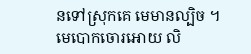នទៅស្រុកគេ មេមានល្បិច ។
មេបោកចោរអោយ លិ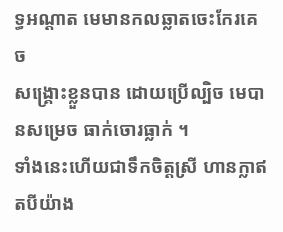ទ្ធអណ្តាត មេមានកលឆ្លាតចេះកែរគេច
សង្គ្រោះខ្លួនបាន ដោយប្រើល្បិច មេបានសម្រេច ធាក់ចោរធ្លាក់ ។
ទាំងនេះហើយជាទឹកចិត្តស្រី ហានក្លាឥតបីយ៉ាង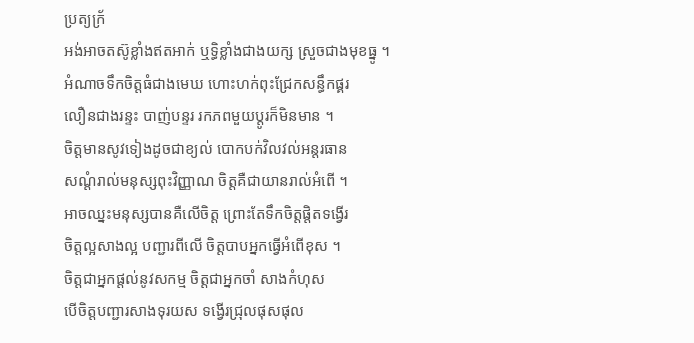ប្រត្យក្រ័
អង់អាចតស៊ូខ្លាំងឥតអាក់ ឬទិ្ធខ្លាំងជាងយក្ស ស្រួចជាងមុខធ្នូ ។
អំណាចទឹកចិត្តធំជាងមេឃ ហោះហក់ពុះជ្រែកសន្ធឹកផ្គរ
លឿនជាងរន្ទះ បាញ់បន្ទរ រកភពមួយប្តូរក៏មិនមាន ។
ចិត្តមានសូវទៀងដូចជាខ្យល់ បោកបក់វិលវល់អន្តរធាន
សណ្តំរាល់មនុស្សពុះវិញ្ញាណ ចិត្តគឺជាយានរាល់អំពើ ។
អាចឈ្នះមនុស្សបានគឺលើចិត្ត ព្រោះតែទឹកចិត្តផ្តិតទង្វើរ
ចិត្តល្អសាងល្អ បញ្ជារពីលើ ចិត្តបាបអ្នកធ្វើអំពើខុស ។
ចិត្តជាអ្នកផ្តល់នូវសកម្ម ចិត្តជាអ្នកចាំ សាងកំហុស
បើចិត្តបញ្ជារសាងទុរយស ទង្វើរជ្រុលផុសផុល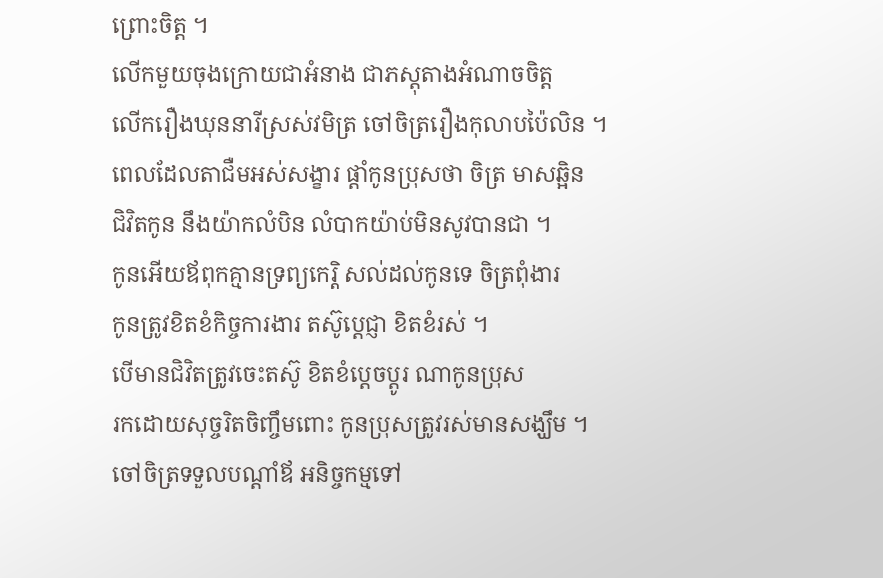ព្រោះចិត្ត ។
លើកមួយចុងក្រោយជាអំនាង ជាភស្តុតាងអំណាចចិត្ត
លើករឿងឃុននារីស្រស់វមិត្រ ចៅចិត្ររឿងកុលាបប៉ៃលិន ។
ពេលដែលតាជឺមអស់សង្ខារ ផ្តាំកូនប្រុសថា ចិត្រ មាសឆ្អិន
ជិវិតកូន នឹងយ៉ាកលំបិន លំបាកយ៉ាប់មិនសូវបានជា ។
កូនអើយឪពុកគ្មានទ្រព្យកេរ្តិ សល់ដល់កូនទេ ចិត្រពុំងារ
កូនត្រូវខិតខំកិច្ចការងារ តស៊ូប្តេជ្ញា ខិតខំរស់ ។
បើមានជិវិតត្រូវចេះតស៊ូ ខិតខំប្តេចប្តូរ ណាកូនប្រុស
រកដោយសុច្ចរិតចិញ្ចឹមពោះ កូនប្រុសត្រូវរស់មានសង្ឃឹម ។
ចៅចិត្រទទួលបណ្តាំឪ អនិច្ចកម្មទៅ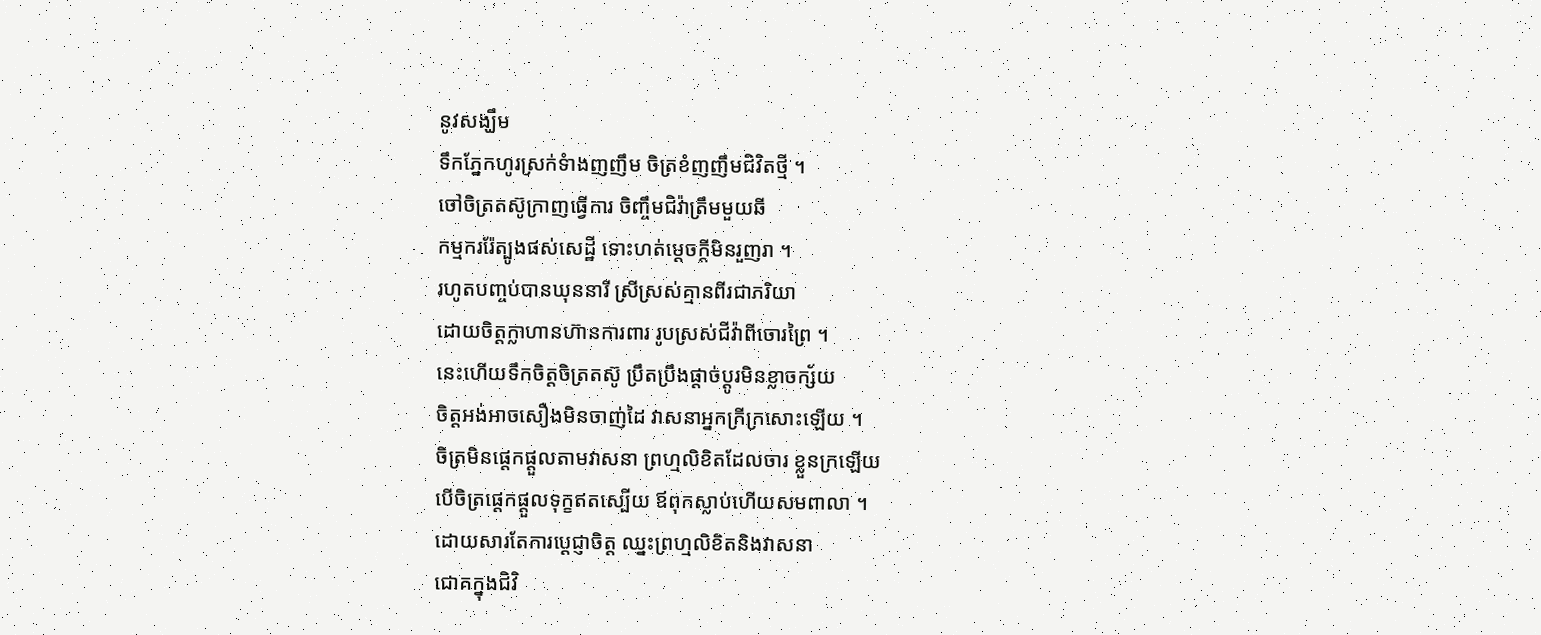នូវសង្ឃឹម
ទឹកភ្នែកហូរស្រក់ទំាងញញឹម ចិត្រខំញញឹមជិវិតថ្មី ។
ចៅចិត្រតស៊ូក្រាញធ្វើការ ចិញ្ចឹមជិវ៉ាត្រឹមមួយឆី
កម្មកររ៉ែត្បូងផស់សេដ្ឋី ទោះហត់ម្តេចក្តីមិនរួញរា ។
រហូតបញ្ចប់បានឃុននារី ស្រីស្រស់គ្មានពីរជាភរិយា
ដោយចិត្តក្លាហានហ៊ានការពារ រូបស្រស់ជីវ៉ាពីចោរព្រៃ ។
នេះហើយទឹកចិត្តចិត្រតស៊ូ ប្រឹតប្រឹងផ្តាច់ប្តូរមិនខ្លាចក្ស័យ
ចិត្តអង់អាចសឿងមិនចាញ់ដៃ វាសនាអ្នកក្រីក្រសោះឡើយ ។
ចិត្រមិនផ្តេកផ្តួលតាមវាសនា ព្រហ្មលិខិតដែលចារ ខ្លួនក្រឡើយ
បើចិត្រផ្តេកផ្តួលទុក្ខឥតស្បើយ ឪពុកស្លាប់ហើយសមពាលា ។
ដោយសារតែការប្តេជ្ញាចិត្ត ឈ្នះព្រហ្មលិខិតនិងវាសនា
ជោគក្នុងជិវិ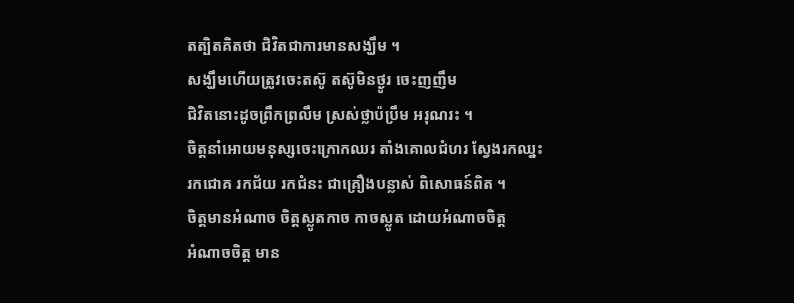តត្បិតគិតថា ជិវិតជាការមានសង្ឃឹម ។
សង្ឃឹមហើយត្រូវចេះតស៊ូ តស៊ូមិនថ្ងូរ ចេះញញឹម
ជិវិតនោះដូចព្រឹកព្រលឹម ស្រស់ថ្លាប៉ប្រឹម អរុណរះ ។
ចិត្តនាំអោយមនុស្សចេះក្រោកឈរ តាំងគោលជំហរ ស្វែងរកឈ្នះ
រកជោគ រកជ័យ រកជំនះ ជាគ្រឿងបន្លាស់ ពិសោធន៍ពិត ។
ចិត្តមានអំណាច ចិត្តស្លូតកាច កាចស្លូត ដោយអំណាចចិត្ត
អំណាចចិត្ត មាន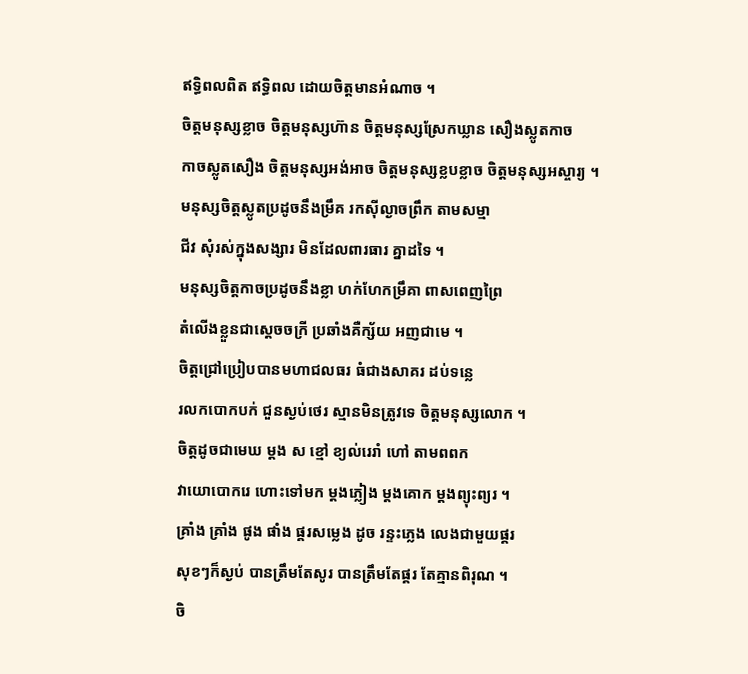ឥទ្ធិពលពិត ឥទ្ធិពល ដោយចិត្តមានអំណាច ។
ចិត្តមនុស្សខ្លាច ចិត្តមនុស្សហ៊ាន ចិត្តមនុស្សស្រែកឃ្លាន សឿងស្លូតកាច
កាចស្លូតសឿង ចិត្តមនុស្សអង់អាច ចិត្តមនុស្សខ្លបខ្លាច ចិត្តមនុស្សអស្ចារ្យ ។
មនុស្សចិត្តស្លូតប្រដូចនឹងម្រឹគ រកស៊ីល្ងាចព្រឹក តាមសម្មា
ជីវ សុំរស់ក្នុងសង្សារ មិនដែលពារធារ គ្នាដទៃ ។
មនុស្សចិត្តកាចប្រដូចនឹងខ្លា ហក់ហែកម្រឹគា ពាសពេញព្រៃ
តំលើងខ្លួនជាស្តេចចក្រី ប្រឆាំងគឺក្ស័យ អញជាមេ ។
ចិត្តជ្រៅប្រៀបបានមហាជលធរ ធំជាងសាគរ ដប់ទន្លេ
រលកបោកបក់ ជួនស្ងប់ថេរ ស្មានមិនត្រូវទេ ចិត្តមនុស្សលោក ។
ចិត្តដូចជាមេឃ ម្តង ស ខ្មៅ ខ្យល់រេរាំ ហៅ តាមពពក
វាយោបោករេ ហោះទៅមក ម្តងភ្លៀង ម្តងគោក ម្តងព្យុះព្យរ ។
គ្រាំង គ្រាំង ផូង ផាំង ផ្គរសម្លេង ដូច រន្ទះភ្លេង លេងជាមួយផ្គរ
សុខៗក៏ស្ងប់ បានត្រឹមតែសូរ បានត្រឹមតែផ្គរ តែគ្មានពិរុណ ។
ចិ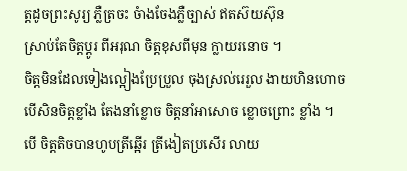ត្តដូចព្រះសូរ្យ ភ្លឺត្រចះ ចំាងចែងភ្លឺច្បាស់ ឥតស៊យស៊ុន
ស្រាប់តែចិត្តប្តូរ ពីអរុណ ចិត្តខុសពីមុន ក្លាយរនោច ។
ចិត្តមិនដែលទៀងល្អៀងប្រែប្រួល ចុងស្រល់រេរួល ងាយហិនហោច
បើសិនចិត្តខ្លាំង តែងនាំខ្លោច ចិត្តនាំអាសោច ខ្លោចព្រោះ ខ្លាំង ។
បើ ចិត្តតិចបានហូបត្រីឆ្អើរ ត្រីងៀតប្រសើរ លាយ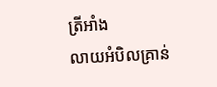ត្រីអាំង
លាយអំបិលគ្រាន់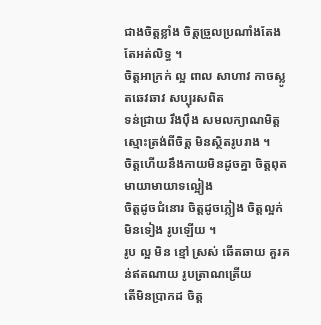ជាងចិត្តខ្លាំង ចិត្តច្រួលប្រណាំងតែងតែអត់លិទ្ធ ។
ចិត្តអាក្រក់ ល្អ ពាល សាហាវ កាចស្លូតឆេវឆាវ សប្បុរសពិត
ទន់ជ្រាយ រឹងប៉ឹង សមលក្យាណមិត្ត ស្មោះត្រង់ពីចិត្ត មិនស្ថិតរូបរាង ។
ចិត្តហើយនឹងកាយមិនដូចគ្នា ចិត្តពុតមាយាមាយាទល្អៀង
ចិត្តដូចជំនោរ ចិត្តដូចភ្លៀង ចិត្តល្អក់មិនទៀង រូបឡើយ ។
រូប ល្អ មិន ខ្មៅ ស្រស់ ឆើតឆាយ គួរគន់ឥតណាយ រូបត្រាណត្រើយ
តើមិនប្រាកដ ចិត្ត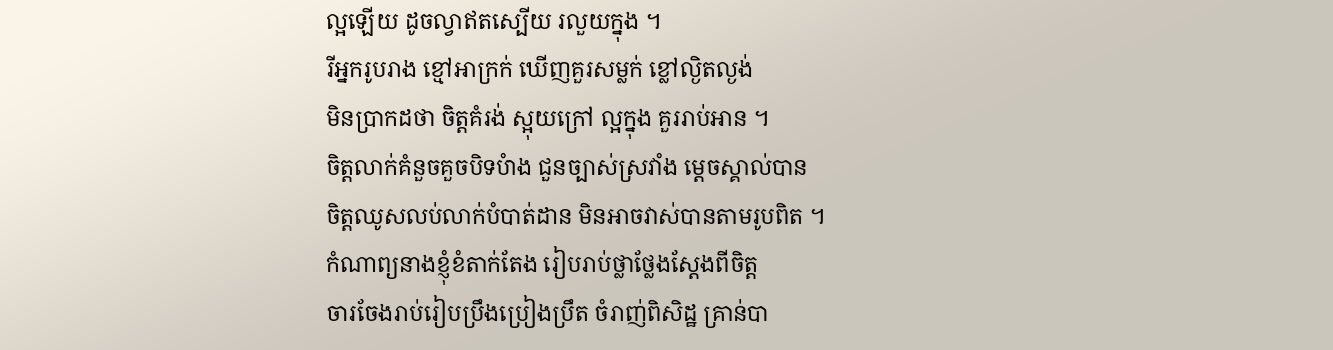ល្អឡើយ ដូចល្វាឥតស្បើយ រលួយក្នុង ។
រីអ្នករូបរាង ខ្មៅអាក្រក់ ឃើញគួរសម្លក់ ខ្លៅល្ងិតល្ងង់
មិនប្រាកដថា ចិត្តគំរង់ ស្អុយក្រៅ ល្អក្នុង គួររាប់អាន ។
ចិត្តលាក់គំនួចគួចបិទបំាង ជួនច្បាស់ស្រវាំង ម្តេចស្គាល់បាន
ចិត្តឈូសលប់លាក់បំបាត់ដាន មិនអាចវាស់បានតាមរូបពិត ។
កំណាព្យនាងខ្ញុំខំតាក់តែង រៀបរាប់ថ្លាថ្លែងស្តែងពីចិត្ត
ចារចែងរាប់រៀបប្រឹងប្រៀងប្រឹត ចំរាញ់ពិសិដ្ឋ គ្រាន់បា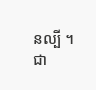នល្បី ។
ជា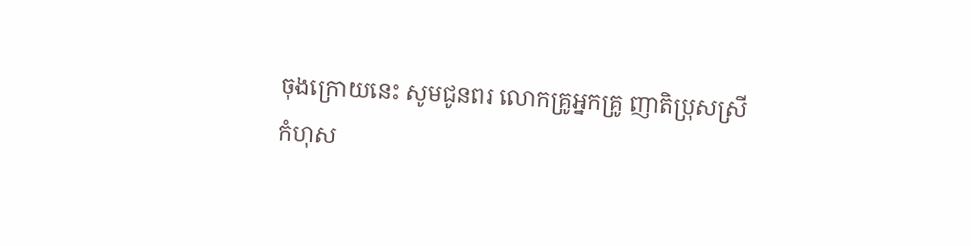ចុងក្រោយនេះ សូមជូនពរ លោកគ្រូអ្នកគ្រូ ញាតិប្រុសស្រី
កំហុស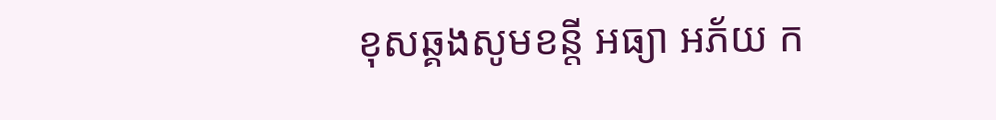ខុសឆ្គងសូមខន្តី អធ្យា អភ័យ ក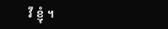វី ខ្ញុំ ។